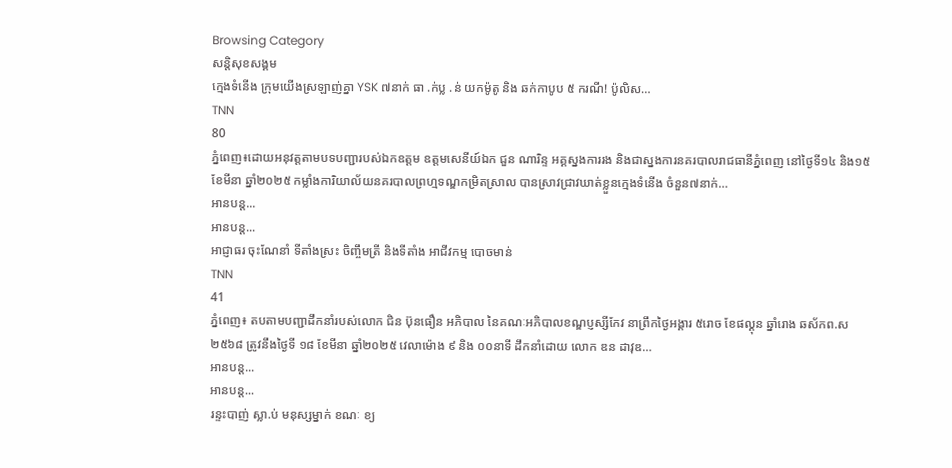Browsing Category
សន្តិសុខសង្គម
ក្មេងទំនើង ក្រុមយើងស្រឡាញ់គ្នា YSK ៧នាក់ ធា .ក់ប្ល .ន់ យកម៉ូតូ និង ឆក់កាបូប ៥ ករណី! ប៉ូលិស…
TNN
80
ភ្នំពេញ៖ដោយអនុវត្តតាមបទបញ្ជារបស់ឯកឧត្តម ឧត្តមសេនីយ៍ឯក ជួន ណារិន្ទ អគ្គស្នងការរង និងជាស្នងការនគរបាលរាជធានីភ្នំពេញ នៅថ្ងៃទី១៤ និង១៥ ខែមីនា ឆ្នាំ២០២៥ កម្លាំងការិយាល័យនគរបាលព្រហ្មទណ្ឌកម្រិតស្រាល បានស្រាវជ្រាវឃាត់ខ្លួនក្មេងទំនើង ចំនួន៧នាក់…
អានបន្ត...
អានបន្ត...
អាជ្ញាធរ ចុះណែនាំ ទីតាំងស្រះ ចិញ្ចឹមត្រី និងទីតាំង អាជីវកម្ម បោចមាន់
TNN
41
ភ្នំពេញ៖ តបតាមបញ្ជាដឹកនាំរបស់លោក ជិន ប៊ុនធឿន អភិបាល នៃគណៈអភិបាលខណ្ឌប្ញស្សីកែវ នាព្រឹកថ្ងៃអង្គារ ៥រោច ខែផល្គុន ឆ្នាំរោង ឆស័កព.ស ២៥៦៨ ត្រូវនឹងថ្ងៃទី ១៨ ខែមីនា ឆ្នាំ២០២៥ វេលាម៉ោង ៩ និង ០០នាទី ដឹកនាំដោយ លោក ឌន ដាវុឌ…
អានបន្ត...
អានបន្ត...
រន្ទះបាញ់ ស្លា.ប់ មនុស្សម្នាក់ ខណៈ ខ្យ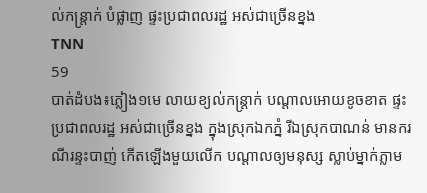ល់កន្ត្រាក់ បំផ្លាញ ផ្ទះប្រជាពលរដ្ឋ អស់ជាច្រើនខ្នង
TNN
59
បាត់ដំបង៖ភ្លៀង១មេ លាយខ្យល់កន្ត្រាក់ បណ្តាលអោយខូចខាត ផ្ទះប្រជាពលរដ្ឋ អស់ជាច្រើនខ្នង ក្នុងស្រុកឯកភ្នំ រីឯស្រុកបាណន់ មានករណីរន្ទះបាញ់ កើតឡើងមួយលើក បណ្តាលឲ្យមនុស្ស ស្លាប់ម្នាក់ភ្លាម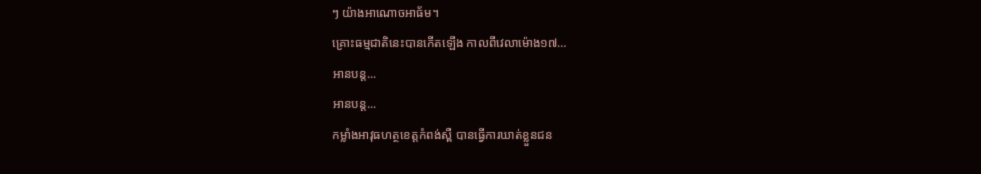ៗ យ៉ាងអាណោចអាធ័ម។
គ្រោះធម្មជាតិនេះបានកើតឡើង កាលពីវេលាម៉ោង១៧…
អានបន្ត...
អានបន្ត...
កម្លាំងអាវុធហត្ថខេត្តកំពង់ស្ពឺ បានធ្វើការឃាត់ខ្លួនជន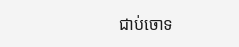ជាប់ចោទ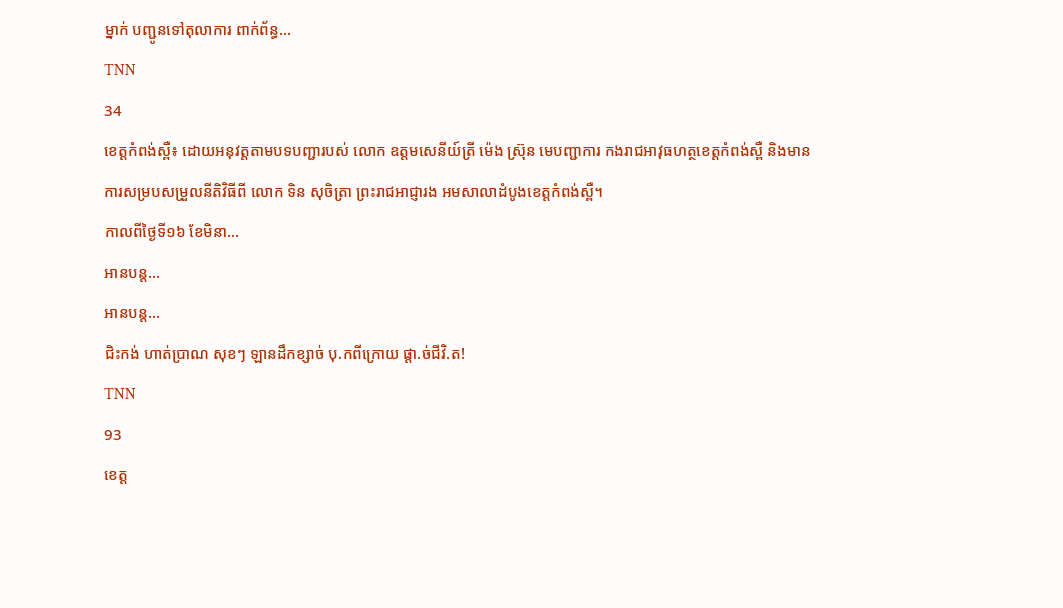ម្នាក់ បញ្ជូនទៅតុលាការ ពាក់ព័ន្ធ…
TNN
34
ខេត្តកំពង់ស្ពឺ៖ ដោយអនុវត្តតាមបទបញ្ជារបស់ លោក ឧត្តមសេនីយ៍ត្រី ម៉េង ស្រ៊ុន មេបញ្ជាការ កងរាជអាវុធហត្ថខេត្តកំពង់ស្ពឺ និងមានការសម្របសម្រួលនីតិវិធីពី លោក ទិន សុចិត្រា ព្រះរាជអាជ្ញារង អមសាលាដំបូងខេត្តកំពង់ស្ពឺ។
កាលពីថ្ងៃទី១៦ ខែមិនា…
អានបន្ត...
អានបន្ត...
ជិះកង់ ហាត់ប្រាណ សុខៗ ឡានដឹកខ្សាច់ បុ.កពីក្រោយ ផ្តា.ច់ជីវិ.ត!
TNN
93
ខេត្ត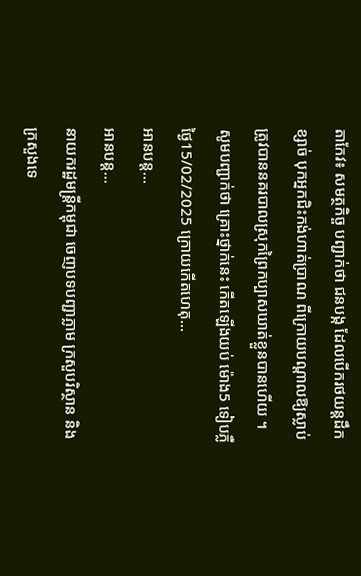តាកែវ៖ សមត្ថកិច្ច បញ្ជាក់ថា ជនបង្ក ដែលបើករថយន្ដដឹកខ្សាច់ បុកអ្នកជិះកង់ហាត់ប្រាណ ពីក្រោយបណ្ដាលឱ្យស្លាប់ ត្រូវបាននគរបាលស្រុកព្រៃកប្បាសឃាត់ខ្លួនបានហើយ ។
សូមបញ្ជាក់ថា គ្រោះថ្នាក់នេះ កើតឡើងយប់ ម៉ោង5 ទៀបភ្លឺ ថ្ងៃ15/02/2025 ក្រោយកើតហេតុ…
អានបន្ត...
អានបន្ត...
នាយករដ្ឋមន្ត្រីកម្ពុជា ចេញបទបញ្ជាភ្លាម ក្រសួបរិស្ថាន និងក្រសួងទេ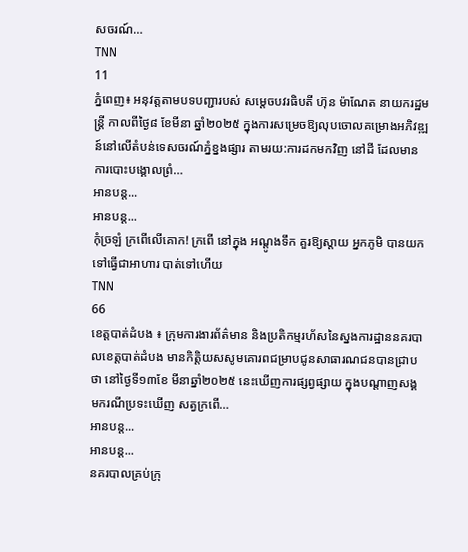សចរណ៍…
TNN
11
ភ្នំពេញ៖ អនុវត្តតាមបទបញ្ជារបស់ សម្តេចបវរធិបតី ហ៊ុន ម៉ាណែត នាយករដ្ឋមន្ត្រី កាលពីថ្ងៃ៨ ខែមីនា ឆ្នាំ២០២៥ ក្នុងការសម្រេចឱ្យលុបចោលគម្រោងអភិវឌ្ឍន៍នៅលើតំបន់ទេសចរណ៍ភ្នំខ្នងផ្សារ តាមរយ:ការដកមកវិញ នៅដី ដែលមានការបោះបង្គោលព្រំ…
អានបន្ត...
អានបន្ត...
កុំច្រឡំ ក្រពើលើគោក! ក្រពើ នៅក្នុង អណ្តូងទឹក គួរឱ្យស្តាយ អ្នកភូមិ បានយកទៅធ្វើជាអាហារ បាត់ទៅហើយ
TNN
66
ខេត្តបាត់ដំបង ៖ ក្រុមការងារព័ត៌មាន និងប្រតិកម្មរហ័សនៃស្នងការដ្ឋាននគរបាលខេត្តបាត់ដំបង មានកិត្តិយសសូមគោរពជម្រាបជូនសាធារណជនបានជ្រាបថា នៅថ្ងៃទី១៣ខែ មីនាឆ្នាំ២០២៥ នេះឃេីញការផ្សព្វផ្សាយ ក្នុងបណ្តាញសង្គ មករណីប្រទះឃើញ សត្វក្រពើ…
អានបន្ត...
អានបន្ត...
នគរបាលគ្រប់ក្រុ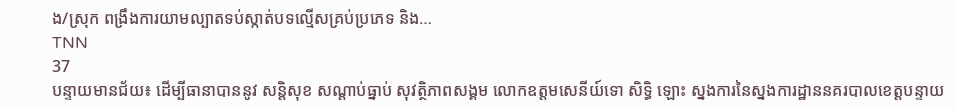ង/ស្រុក ពង្រឹងការយាមល្បាតទប់ស្កាត់បទល្មើសគ្រប់ប្រភេទ និង…
TNN
37
បន្ទាយមានជ័យ៖ ដើម្បីធានាបាននូវ សន្តិសុខ សណ្តាប់ធ្នាប់ សុវត្ថិភាពសង្គម លោកឧត្តមសេនីយ៍ទោ សិទ្ធិ ឡោះ ស្នងការនៃស្នងការដ្ឋាននគរបាលខេត្តបន្ទាយ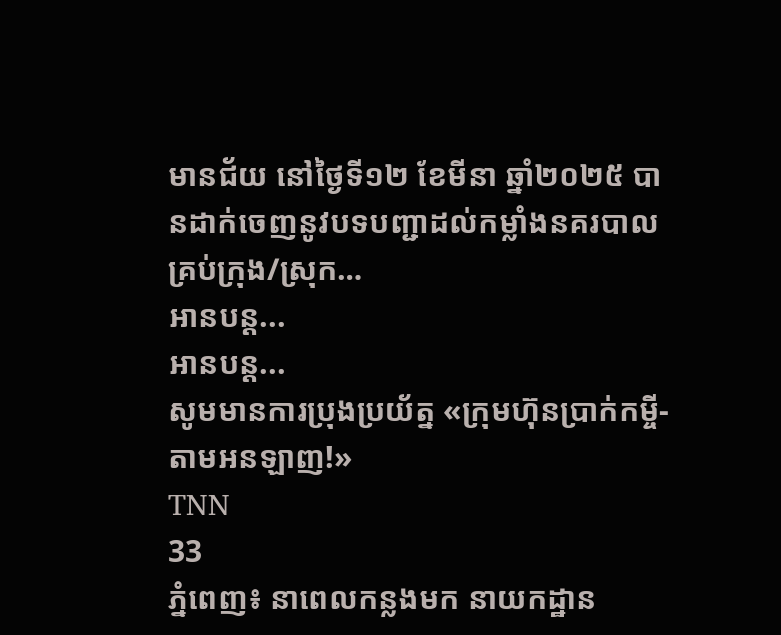មានជ័យ នៅថ្ងៃទី១២ ខែមីនា ឆ្នាំ២០២៥ បានដាក់ចេញនូវបទបញ្ជាដល់កម្លាំងនគរបាលគ្រប់ក្រុង/ស្រុក…
អានបន្ត...
អានបន្ត...
សូមមានការប្រុងប្រយ័ត្ន «ក្រុមហ៊ុនប្រាក់កម្ចី-តាមអនឡាញ!»
TNN
33
ភ្នំពេញ៖ នាពេលកន្លងមក នាយកដ្ឋាន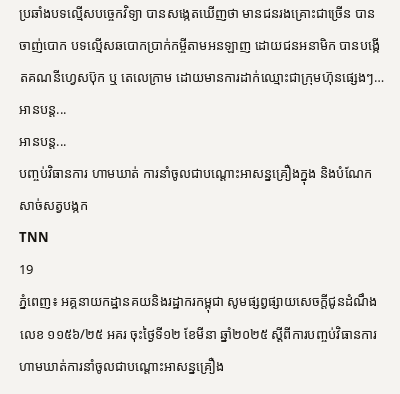ប្រឆាំងបទល្មើសបច្ចេកវិទ្យា បានសង្កេតឃើញថា មានជនរងគ្រោះជាច្រើន បានចាញ់បោក បទល្មើសឆបោកប្រាក់កម្ចីតាមអនឡាញ ដោយជនអនាមិក បានបង្កើតគណនីហ្វេសប៊ុក ឬ តេលេក្រាម ដោយមានការដាក់ឈ្មោះជាក្រុមហ៊ុនផ្សេងៗ…
អានបន្ត...
អានបន្ត...
បញ្ចប់វិធានការ ហាមឃាត់ ការនាំចូលជាបណ្តោះអាសន្នគ្រឿងក្នុង និងបំណែកសាច់សត្វបង្កក
TNN
19
ភ្នំពេញ៖ អគ្គនាយកដ្ឋានគយនិងរដ្ឋាករកម្ពុជា សូមផ្សព្វផ្សាយសេចក្តីជូនដំណឹងលេខ ១១៥៦/២៥ អគរ ចុះថ្ងៃទី១២ ខែមីនា ឆ្នាំ២០២៥ ស្តីពីការបញ្ចប់វិធានការហាមឃាត់ការនាំចូលជាបណ្តោះអាសន្នគ្រឿង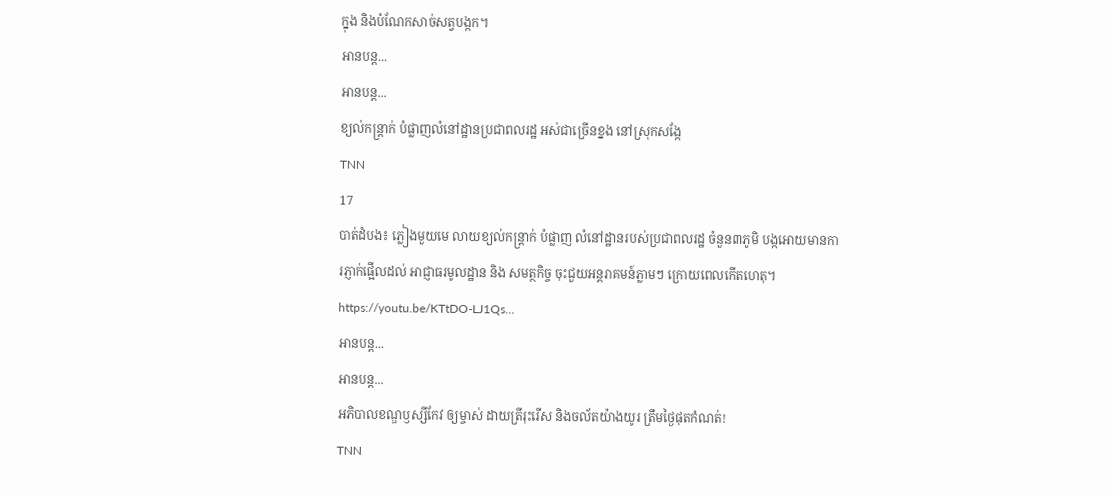ក្នុង និងបំណែកសាច់សត្វបង្កក។
អានបន្ត...
អានបន្ត...
ខ្យល់កន្ត្រាក់ បំផ្លាញលំនៅដ្ឋានប្រជាពលរដ្ឋ អស់ជាច្រើនខ្នង នៅស្រុកសង្កែ
TNN
17
បាត់ដំបង៖ ភ្លៀងមួយមេ លាយខ្យល់កន្ត្រាក់ បំផ្លាញ លំនៅដ្ឋានរបស់ប្រជាពលរដ្ឋ ចំនួន៣ភូមិ បង្កអោយមានការភ្ញាក់ផ្អើលដល់ អាជ្ញាធរមូលដ្ឋាន និង សមត្ថកិច្ច ចុះជួយអន្តរាគមន៍ភ្លាមៗ ក្រោយពេលកើតហេតុ។
https://youtu.be/KTtDO-LJ1Qs…
អានបន្ត...
អានបន្ត...
អភិបាលខណ្ឌឫស្សីកែវ ឲ្យម្ចាស់ ដាយត្រីរុះរើស និងចល័តយ៉ាងយូរ ត្រឹមថ្ងៃផុតកំណត់!
TNN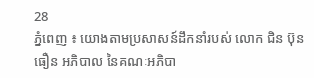28
ភ្នំពេញ ៖ យោងតាមប្រសាសន៍ដឹកនាំរបស់ លោក ជិន ប៊ុនធឿន អភិបាល នៃគណៈអភិបា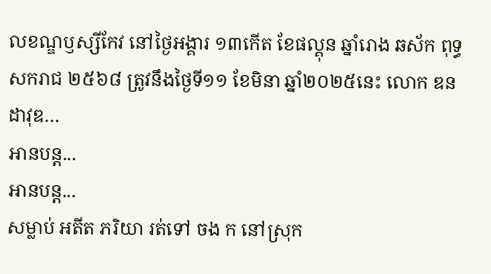លខណ្ឌឫស្សីកែវ នៅថ្ងៃអង្គារ ១៣កើត ខែផល្គុន ឆ្នាំរោង ឆស័ក ពុទ្ធសករាជ ២៥៦៨ ត្រូវនឹងថ្ងៃទី១១ ខែមិនា ឆ្នាំ២០២៥នេះ លោក ឌន ដាវុឌ…
អានបន្ត...
អានបន្ត...
សម្លាប់ អតីត ភរិយា រត់ទៅ ចង ក នៅស្រុក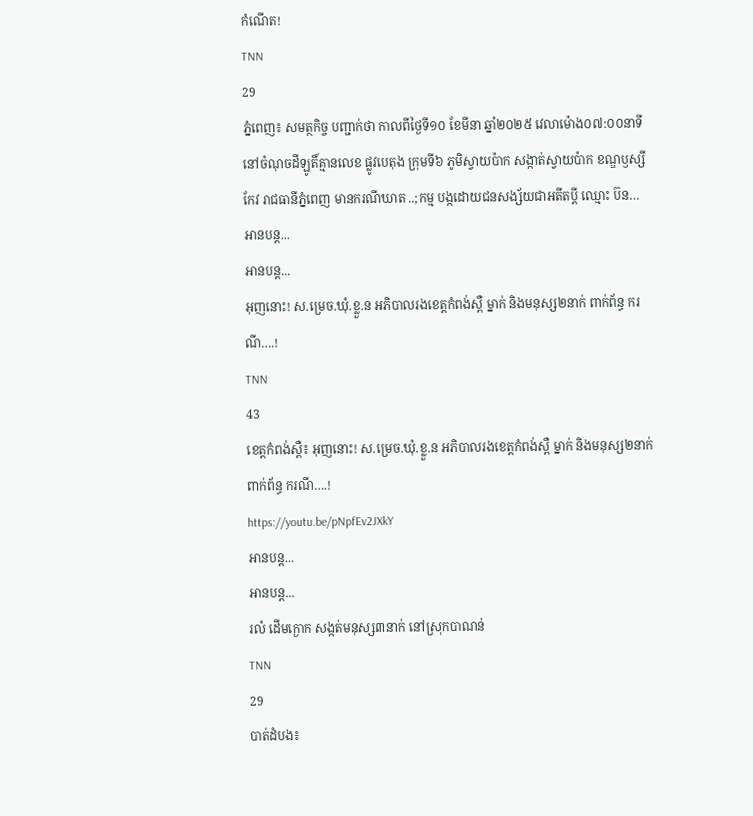កំណើត!
TNN
29
ភ្នំពេញ៖ សមត្ថកិច្ច បញ្ជាក់ថា កាលពីថ្ងៃទី១០ ខែមីនា ឆ្នាំ២០២៥ វេលាម៉ោង០៧:០០នាទី នៅចំណុចដីឡូតិ៍គ្មានលេខ ផ្លូវបេតុង ក្រុមទី៦ ភូមិស្វាយប៉ាក សង្កាត់ស្វាយប៉ាក ខណ្ឌឫស្សីកែវ រាជធានីភ្នំពេញ មានករណីឃាត ..;កម្ម បង្កដោយជនសង្ស័យជាអតីតប្តី ឈ្មោះ ប៊ន…
អានបន្ត...
អានបន្ត...
អុញនោះ! ស.ម្រេច.ឃុំ.ខ្លួ.ន អភិបាលរងខេត្តកំពង់ស្ពឺ ម្នាក់ និងមនុស្ស២នាក់ ពាក់ព័ន្ធ ករណី….!
TNN
43
ខេត្តកំពង់ស្ពឺ៖ អុញនោះ! ស.ម្រេច.ឃុំ.ខ្លួ.ន អភិបាលរងខេត្តកំពង់ស្ពឺ ម្នាក់ និងមនុស្ស២នាក់ ពាក់ព័ន្ធ ករណី….!
https://youtu.be/pNpfEv2JXkY
អានបន្ត...
អានបន្ត...
រលំ ដើមក្ងោក សង្កត់មនុស្ស៣នាក់ នៅស្រុកបាណន់
TNN
29
បាត់ដំបង៖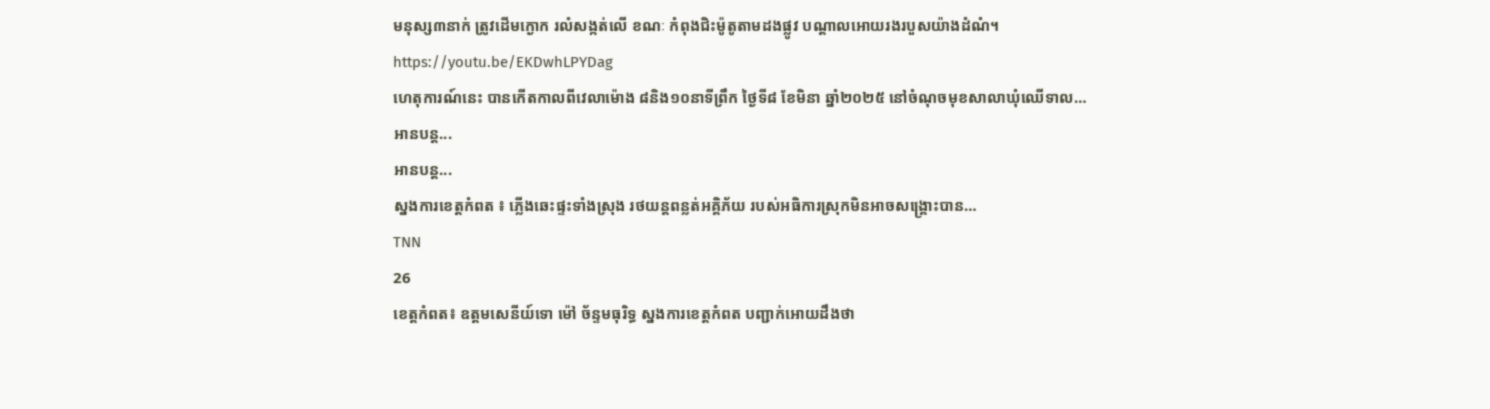មនុស្ស៣នាក់ ត្រូវដើមក្ងោក រលំសង្កត់លើ ខណៈ កំពុងជិះម៉ូតូតាមដងផ្លូវ បណ្តាលអោយរងរបួសយ៉ាងដំណំ។
https://youtu.be/EKDwhLPYDag
ហេតុការណ៍នេះ បានកើតកាលពីវេលាម៉ោង ៨និង១០នាទីព្រឹក ថ្ងៃទី៨ ខែមិនា ឆ្នាំ២០២៥ នៅចំណុចមុខសាលាឃុំឈើទាល…
អានបន្ត...
អានបន្ត...
ស្នងការខេត្តកំពត ៖ ភ្លើងឆេះផ្ទះទាំងស្រុង រថយន្តពន្លត់អគ្គិភ័យ របស់អធិការស្រុកមិនអាចសង្គ្រោះបាន…
TNN
26
ខេត្តកំពត៖ ឧត្តមសេនីយ៍ទោ ម៉ៅ ច័ន្ទមធុរិទ្ធ ស្នងការខេត្តកំពត បញ្ជាក់អោយដឹងថា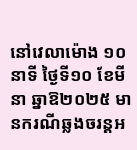នៅវេលាម៉ោង ១០ នាទី ថ្ងៃទី១០ ខែមីនា ឆ្នាឱ២០២៥ មានករណីឆ្លងចរន្តអ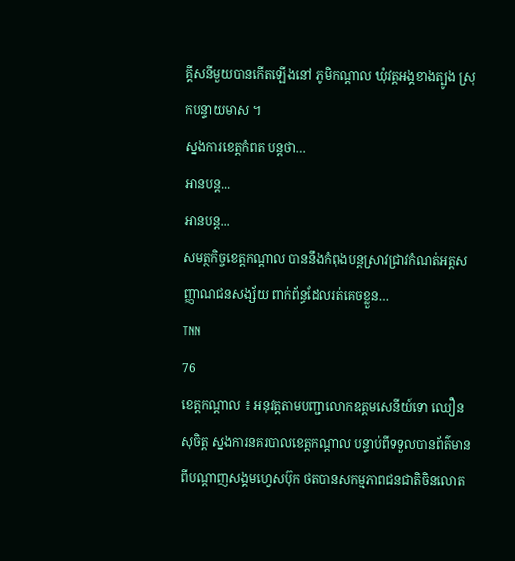គ្គីសនីមួយបានកើតឡើងនៅ ភូមិកណ្តាល ឃុំវត្តអង្គខាងត្បូង ស្រុកបន្ទាយមាស ។
ស្នងការខេត្តកំពត បន្តថា…
អានបន្ត...
អានបន្ត...
សមត្ថកិច្ចខេត្តកណ្តាល បាននឹងកំពុងបន្តស្រាវជ្រាវកំណត់អត្តសញ្ញាណជនសង្ស័យ ពាក់ព័ន្ធដែលរត់គេចខ្លួន…
TNN
76
ខេត្តកណ្តាល ៖ អនុវត្តតាមបញ្ជាលោកឧត្តមសេនីយ៍ទោ ឈឿន សុចិត្ត ស្នងការនគរបាលខេត្តកណ្តាល បន្ទាប់ពីទទួលបានព័ត៌មានពីបណ្តាញសង្គមហ្វេសប៊ុក ថតបានសកម្មភាពជនជាតិចិនលោត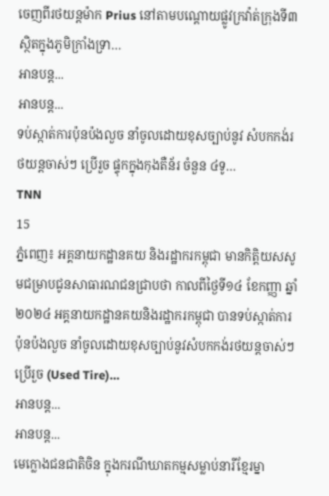ចេញពីរថយន្តម៉ាក Prius នៅតាមបណ្តោយផ្លូវក្រវ៉ាត់ក្រុងទី៣ ស្ថិតក្នុងភូមិក្រាំងទ្រា…
អានបន្ត...
អានបន្ត...
ទប់ស្កាត់ការប៉ុនប៉ងលួច នាំចូលដោយខុសច្បាប់នូវ សំបកកង់រថយន្តចាស់ៗ ប្រើរួច ផ្ទុកក្នុងកុងតឺន័រ ចំនួន ៤ទូ…
TNN
15
ភ្នំពេញ៖ អគ្គនាយកដ្ឋានគយ និងរដ្ឋាករកម្ពុជា មានកិត្តិយសសូមជម្រាបជូនសាធារណជនជ្រាបថា កាលពីថ្ងៃទី១៤ ខែកញ្ញា ឆ្នាំ២០២៤ អគ្គនាយកដ្ឋានគយនិងរដ្ឋាករកម្ពុជា បានទប់ស្កាត់ការប៉ុនប៉ងលួច នាំចូលដោយខុសច្បាប់នូវសំបកកង់រថយន្តចាស់ៗប្រើរួច (Used Tire)…
អានបន្ត...
អានបន្ត...
មេក្លោងជនជាតិចិន ក្នុងករណីឃាតកម្មសម្លាប់នារីខ្មែរម្នា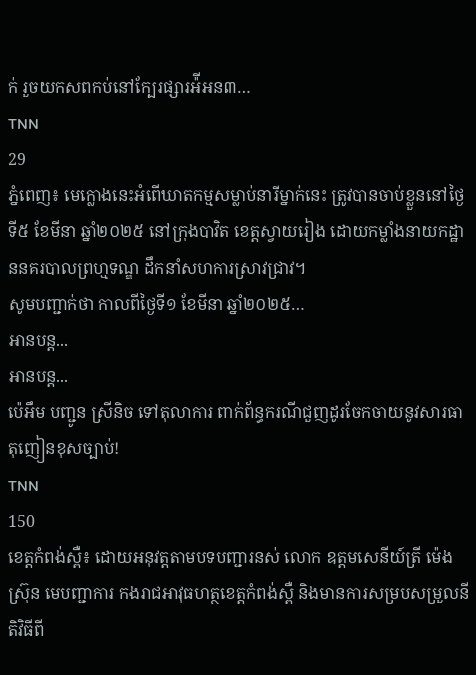ក់ រួចយកសពកប់នៅក្បែរផ្សារអ៉ីអន៣…
TNN
29
ភ្នំពេញ៖ មេក្លោងនេះអំពើឃាតកម្មសម្លាប់នារីម្នាក់នេះ ត្រូវបានចាប់ខ្លួននៅថ្ងៃទី៥ ខែមីនា ឆ្នាំ២០២៥ នៅក្រុងបាវិត ខេត្តស្វាយរៀង ដោយកម្លាំងនាយកដ្ឋាននគរបាលព្រហ្មទណ្ឌ ដឹកនាំសហការស្រាវជ្រាវ។
សូមបញ្ជាក់ថា កាលពីថ្ងៃទី១ ខែមីនា ឆ្នាំ២០២៥…
អានបន្ត...
អានបន្ត...
ប៉េអឹម បញ្ជូន ស្រីនិច ទៅតុលាការ ពាក់ព័ន្ធករណីជួញដូរចែកចាយនូវសារធាតុញៀនខុសច្បាប់!
TNN
150
ខេត្តកំពង់ស្ពឺ៖ ដោយអនុវត្តតាមបទបញ្ជារនស់ លោក ឧត្តមសេនីយ៍ត្រី ម៉េង ស្រ៊ុន មេបញ្ជាការ កងរាជអាវុធហត្ថខេត្តកំពង់ស្ពឺ និងមានការសម្របសម្រួលនីតិវិធីពី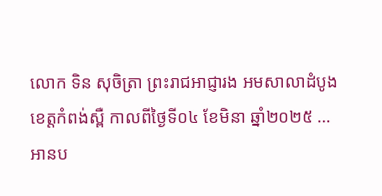លោក ទិន សុចិត្រា ព្រះរាជអាជ្ញារង អមសាលាដំបូងខេត្តកំពង់ស្ពឺ កាលពីថ្ងៃទី០៤ ខែមិនា ឆ្នាំ២០២៥ …
អានប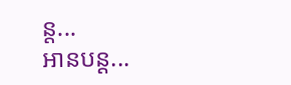ន្ត...
អានបន្ត...